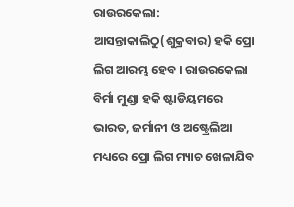ରାଉରକେଲା: ଆସନ୍ତାକାଲିଠୁ(ଶୁକ୍ରବାର) ହକି ପ୍ରୋ ଲିଗ ଆରମ୍ଭ ହେବ । ରାଉରକେଲା ବିର୍ମା ମୁଣ୍ଡା ହକି ଷ୍ଟାଡିୟମରେ ଭାରତ, ଜର୍ମାନୀ ଓ ଅଷ୍ଟ୍ରେଲିଆ ମଧ୍ୟରେ ପ୍ରୋ ଲିଗ ମ୍ୟାଚ ଖେଳାଯିବ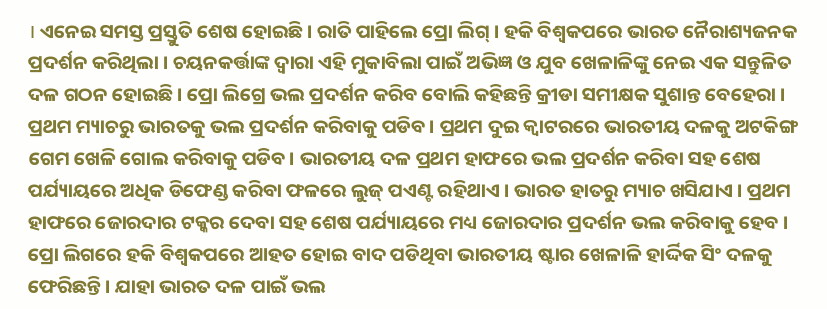। ଏନେଇ ସମସ୍ତ ପ୍ରସ୍ତୁତି ଶେଷ ହୋଇଛି । ରାତି ପାହିଲେ ପ୍ରୋ ଲିଗ୍ । ହକି ବିଶ୍ବକପରେ ଭାରତ ନୈରାଶ୍ୟଜନକ ପ୍ରଦର୍ଶନ କରିଥିଲା । ଚୟନକର୍ତ୍ତାଙ୍କ ଦ୍ବାରା ଏହି ମୁକାବିଲା ପାଇଁ ଅଭିଜ୍ଞ ଓ ଯୁବ ଖେଳାଳିଙ୍କୁ ନେଇ ଏକ ସନ୍ତୁଳିତ ଦଳ ଗଠନ ହୋଇଛି । ପ୍ରୋ ଲିଗ୍ରେ ଭଲ ପ୍ରଦର୍ଶନ କରିବ ବୋଲି କହିଛନ୍ତି କ୍ରୀଡା ସମୀକ୍ଷକ ସୁଶାନ୍ତ ବେହେରା ।
ପ୍ରଥମ ମ୍ୟାଚରୁ ଭାରତକୁ ଭଲ ପ୍ରଦର୍ଶନ କରିବାକୁ ପଡିବ। ପ୍ରଥମ ଦୁଇ କ୍ବାଟରରେ ଭାରତୀୟ ଦଳକୁ ଅଟକିଙ୍ଗ ଗେମ ଖେଳି ଗୋଲ କରିବାକୁ ପଡିବ। ଭାରତୀୟ ଦଳ ପ୍ରଥମ ହାଫରେ ଭଲ ପ୍ରଦର୍ଶନ କରିବା ସହ ଶେଷ ପର୍ଯ୍ୟାୟରେ ଅଧିକ ଡିଫେଣ୍ଡ କରିବା ଫଳରେ ଲୁଜ୍ ପଏଣ୍ଟ ରହିଥାଏ । ଭାରତ ହାତରୁ ମ୍ୟାଚ ଖସିଯାଏ । ପ୍ରଥମ ହାଫରେ ଜୋରଦାର ଟକ୍କର ଦେବା ସହ ଶେଷ ପର୍ଯ୍ୟାୟରେ ମଧ୍ୟ ଜୋରଦାର ପ୍ରଦର୍ଶନ ଭଲ କରିବାକୁ ହେବ । ପ୍ରୋ ଲିଗରେ ହକି ବିଶ୍ବକପରେ ଆହତ ହୋଇ ବାଦ ପଡିଥିବା ଭାରତୀୟ ଷ୍ଟାର ଖେଳାଳି ହାର୍ଦ୍ଦିକ ସିଂ ଦଳକୁ ଫେରିଛନ୍ତି । ଯାହା ଭାରତ ଦଳ ପାଇଁ ଭଲ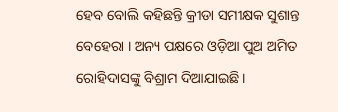ହେବ ବୋଲି କହିଛନ୍ତି କ୍ରୀଡା ସମୀକ୍ଷକ ସୁଶାନ୍ତ ବେହେରା । ଅନ୍ୟ ପକ୍ଷରେ ଓଡ଼ିଆ ପୁଅ ଅମିତ ରୋହିଦାସଙ୍କୁ ବିଶ୍ରାମ ଦିଆଯାଇଛି ।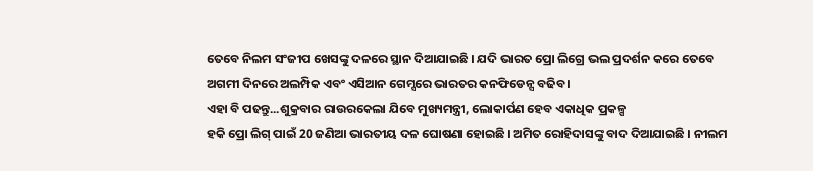ତେବେ ନିଲମ ସଂଜୀପ ଖେସଙ୍କୁ ଦଳରେ ସ୍ଥାନ ଦିଆଯାଇଛି । ଯଦି ଭାରତ ପ୍ରୋ ଲିଗ୍ରେ ଭଲ ପ୍ରଦର୍ଶନ କରେ ତେବେ ଅଗମୀ ଦିନରେ ଅଲମ୍ପିକ ଏବଂ ଏସିଆନ ଗେମ୍ସରେ ଭାରତର କନଫିଡେନ୍ସ ବଢିବ ।
ଏହା ବି ପଢନ୍ତୁ...ଶୁକ୍ରବାର ରାଉରକେଲା ଯିବେ ମୁଖ୍ୟମନ୍ତ୍ରୀ, ଲୋକାର୍ପଣ ହେବ ଏକାଧିକ ପ୍ରକଳ୍ପ
ହକି ପ୍ରୋ ଲିଗ୍ ପାଇଁ 20 ଜଣିଆ ଭାରତୀୟ ଦଳ ଘୋଷଣା ହୋଇଛି । ଅମିତ ରୋହିଦାସଙ୍କୁ ବାଦ ଦିଆଯାଇଛି । ନୀଲମ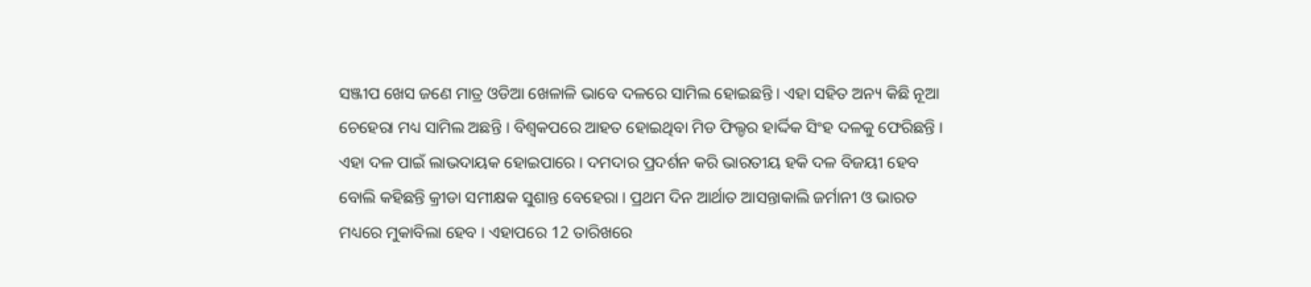ସଞ୍ଜୀପ ଖେସ ଜଣେ ମାତ୍ର ଓଡିଆ ଖେଳାଳି ଭାବେ ଦଳରେ ସାମିଲ ହୋଇଛନ୍ତି । ଏହା ସହିତ ଅନ୍ୟ କିଛି ନୂଆ ଚେହେରା ମଧ୍ୟ ସାମିଲ ଅଛନ୍ତି । ବିଶ୍ବକପରେ ଆହତ ହୋଇଥିବା ମିଡ ଫିଲ୍ଡର ହାର୍ଦ୍ଦିକ ସିଂହ ଦଳକୁ ଫେରିଛନ୍ତି । ଏହା ଦଳ ପାଇଁ ଲାଭଦାୟକ ହୋଇପାରେ । ଦମଦାର ପ୍ରଦର୍ଶନ କରି ଭାରତୀୟ ହକି ଦଳ ବିଜୟୀ ହେବ ବୋଲି କହିଛନ୍ତି କ୍ରୀଡା ସମୀକ୍ଷକ ସୁଶାନ୍ତ ବେହେରା । ପ୍ରଥମ ଦିନ ଆର୍ଥାତ ଆସନ୍ତାକାଲି ଜର୍ମାନୀ ଓ ଭାରତ ମଧ୍ୟରେ ମୁକାବିଲା ହେବ । ଏହାପରେ 12 ତାରିଖରେ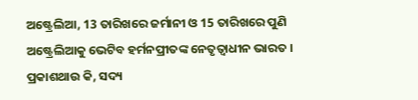ଅଷ୍ଟ୍ରେଲିଆ, 13 ତାରିଖରେ ଜର୍ମାନୀ ଓ 15 ତାରିଖରେ ପୁଣି ଅଷ୍ଟ୍ରେଲିଆକୁ ଭେଟିବ ହର୍ମନପ୍ରୀତଙ୍କ ନେତୃତ୍ବାଧୀନ ଭାରତ ।
ପ୍ରକାଶଥାଉ କି, ସଦ୍ୟ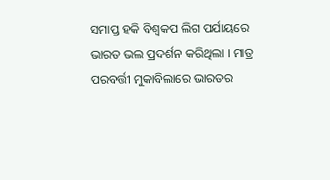ସମାପ୍ତ ହକି ବିଶ୍ବକପ ଲିଗ ପର୍ଯାୟରେ ଭାରତ ଭଲ ପ୍ରଦର୍ଶନ କରିଥିଲା । ମାତ୍ର ପରବର୍ତ୍ତୀ ମୁକାବିଲାରେ ଭାରତର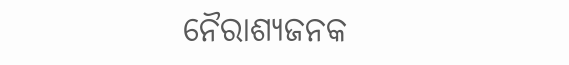ନୈରାଶ୍ୟଜନକ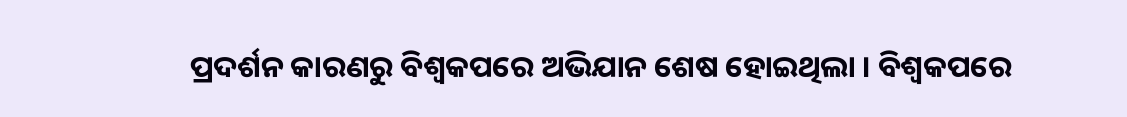ପ୍ରଦର୍ଶନ କାରଣରୁ ବିଶ୍ବକପରେ ଅଭିଯାନ ଶେଷ ହୋଇଥିଲା । ବିଶ୍ବକପରେ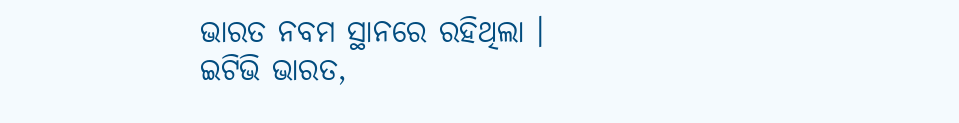ଭାରତ ନବମ ସ୍ଥାନରେ ରହିଥିଲା ।
ଇଟିଭି ଭାରତ,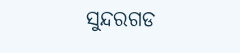ସୁନ୍ଦରଗଡ